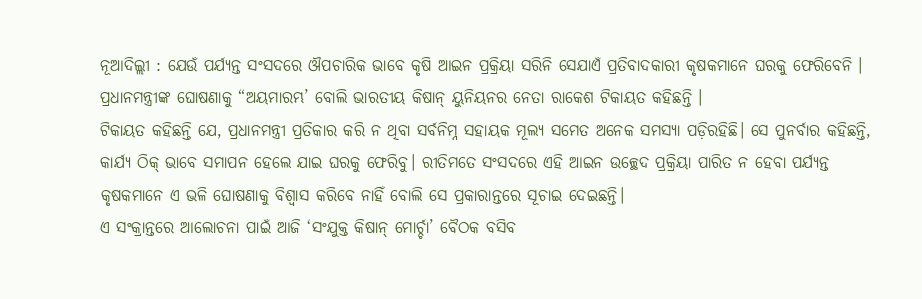ନୂଆଦିଲ୍ଲୀ : ଯେଉଁ ପର୍ଯ୍ୟନ୍ତ ସଂସଦରେ ଔପଚାରିକ ଭାବେ କୃଷି ଆଇନ ପ୍ରକ୍ରିୟା ସରିନି ସେଯାଏଁ ପ୍ରତିବାଦକାରୀ କୃଷକମାନେ ଘରକୁ ଫେରିବେନି । ପ୍ରଧାନମନ୍ତ୍ରୀଙ୍କ ଘୋଷଣାକୁ “ଅୟମାରମ୍ଭ’ ବୋଲି ଭାରତୀୟ କିଷାନ୍ ୟୁନିୟନର ନେତା ରାକେଶ ଟିକାୟତ କହିଛନ୍ତି ।
ଟିକାୟତ କହିଛନ୍ତି ଯେ, ପ୍ରଧାନମନ୍ତ୍ରୀ ପ୍ରତିକାର କରି ନ ଥିବା ସର୍ବନିମ୍ନ ସହାୟକ ମୂଲ୍ୟ ସମେତ ଅନେକ ସମସ୍ୟା ପଡ଼ିରହିଛି। ସେ ପୁନର୍ବାର କହିଛନ୍ତି, କାର୍ଯ୍ୟ ଠିକ୍ ଭାବେ ସମାପନ ହେଲେ ଯାଇ ଘରକୁ ଫେରିବୁ। ରୀତିମତେ ସଂସଦରେ ଏହି ଆଇନ ଉଚ୍ଛେଦ ପ୍ରକ୍ରିୟା ପାରିତ ନ ହେବା ପର୍ଯ୍ୟନ୍ତ କୃଷକମାନେ ଏ ଭଳି ଘୋଷଣାକୁ ବିଶ୍ବାସ କରିବେ ନାହିଁ ବୋଲି ସେ ପ୍ରକାରାନ୍ତରେ ସୂଚାଇ ଦେଇଛନ୍ତି।
ଏ ସଂକ୍ରାନ୍ତରେ ଆଲୋଚନା ପାଇଁ ଆଜି ‘ସଂଯୁକ୍ତ କିଷାନ୍ ମୋର୍ଚ୍ଚା’ ବୈଠକ ବସିବ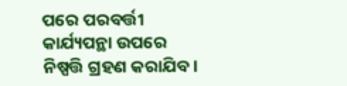ପରେ ପରବର୍ତ୍ତୀ କାର୍ଯ୍ୟପନ୍ଥା ଉପରେ ନିଷ୍ପତ୍ତି ଗ୍ରହଣ କରାଯିବ।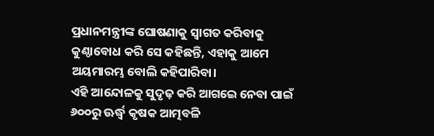ପ୍ରଧାନମନ୍ତ୍ରୀଙ୍କ ଘୋଷଣାକୁ ସ୍ବାଗତ କରିବାକୁ କୁଣ୍ଠାବୋଧ କରି ସେ କହିଛନ୍ତି, ଏହାକୁ ଆମେ ଅୟମାରମ୍ଭ ବୋଲି କହିପାରିବା।
ଏହି ଆନ୍ଦୋଳକୁ ସୁଦୃଢ଼ କରି ଆଗଇେ ନେବା ପାଇଁ ୬୦୦ରୁ ଊର୍ଦ୍ଧ୍ବ କୃଷକ ଆତ୍ମବଳି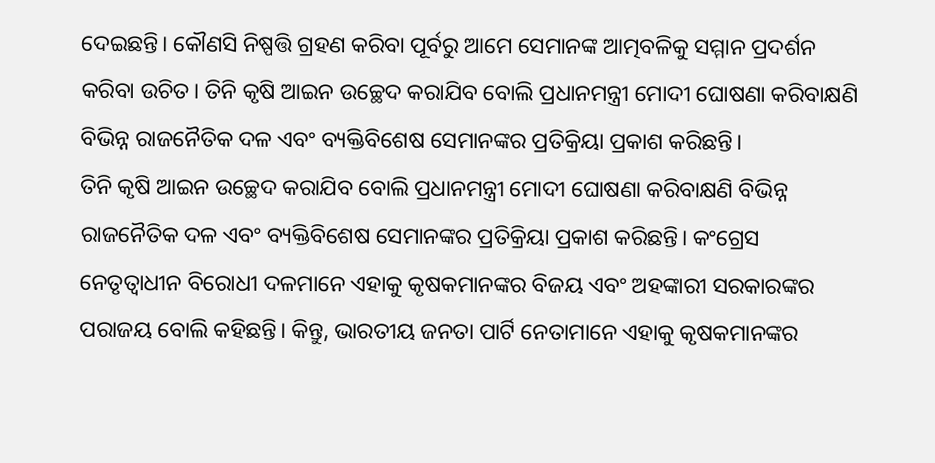ଦେଇଛନ୍ତି। କୌଣସି ନିଷ୍ପତ୍ତି ଗ୍ରହଣ କରିବା ପୂର୍ବରୁ ଆମେ ସେମାନଙ୍କ ଆତ୍ମବଳିକୁ ସମ୍ମାନ ପ୍ରଦର୍ଶନ କରିବା ଉଚିତ। ତିନି କୃଷି ଆଇନ ଉଚ୍ଛେଦ କରାଯିବ ବୋଲି ପ୍ରଧାନମନ୍ତ୍ରୀ ମୋଦୀ ଘୋଷଣା କରିବାକ୍ଷଣି ବିଭିନ୍ନ ରାଜନୈତିକ ଦଳ ଏବଂ ବ୍ୟକ୍ତିବିଶେଷ ସେମାନଙ୍କର ପ୍ରତିକ୍ରିୟା ପ୍ରକାଶ କରିଛନ୍ତି।
ତିନି କୃଷି ଆଇନ ଉଚ୍ଛେଦ କରାଯିବ ବୋଲି ପ୍ରଧାନମନ୍ତ୍ରୀ ମୋଦୀ ଘୋଷଣା କରିବାକ୍ଷଣି ବିଭିନ୍ନ ରାଜନୈତିକ ଦଳ ଏବଂ ବ୍ୟକ୍ତିବିଶେଷ ସେମାନଙ୍କର ପ୍ରତିକ୍ରିୟା ପ୍ରକାଶ କରିଛନ୍ତି। କଂଗ୍ରେସ ନେତୃତ୍ବାଧୀନ ବିରୋଧୀ ଦଳମାନେ ଏହାକୁ କୃଷକମାନଙ୍କର ବିଜୟ ଏବଂ ଅହଙ୍କାରୀ ସରକାରଙ୍କର ପରାଜୟ ବୋଲି କହିଛନ୍ତି। କିନ୍ତୁ, ଭାରତୀୟ ଜନତା ପାର୍ଟି ନେତାମାନେ ଏହାକୁ କୃଷକମାନଙ୍କର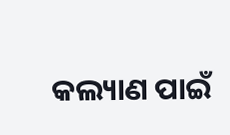କଲ୍ୟାଣ ପାଇଁ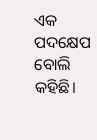ଏକ ପଦକ୍ଷେପ ବୋଲି କହିଛି।